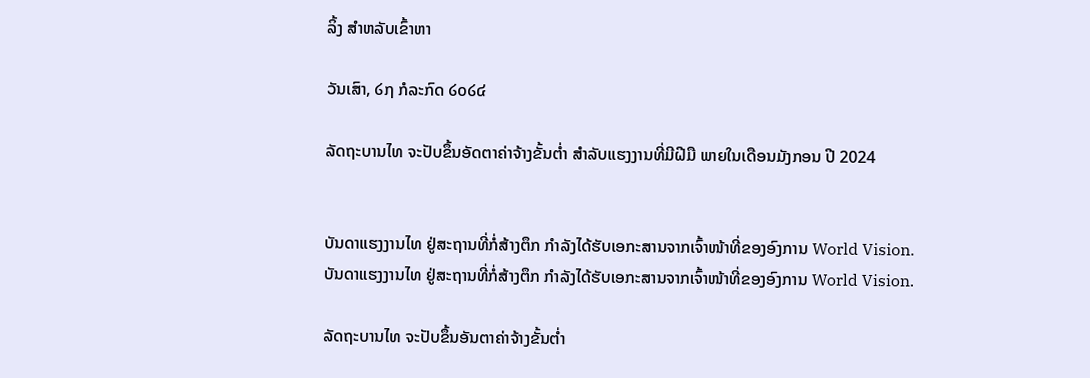ລິ້ງ ສຳຫລັບເຂົ້າຫາ

ວັນເສົາ, ໒໗ ກໍລະກົດ ໒໐໒໔

ລັດຖະບານໄທ ຈະປັບຂຶ້ນອັດຕາຄ່າຈ້າງຂັ້ນຕ່ຳ ສຳລັບແຮງງານທີ່ມີຝີມື ພາຍໃນເດືອນມັງກອນ ປີ 2024


ບັນດາແຮງງານໄທ ຢູ່ສະຖານທີ່ກໍ່ສ້າງຕຶກ ກຳລັງໄດ້ຮັບເອກະສານຈາກເຈົ້າໜ້າທີ່ຂອງອົງການ World Vision.
ບັນດາແຮງງານໄທ ຢູ່ສະຖານທີ່ກໍ່ສ້າງຕຶກ ກຳລັງໄດ້ຮັບເອກະສານຈາກເຈົ້າໜ້າທີ່ຂອງອົງການ World Vision.

ລັດຖະບານໄທ ຈະປັບຂຶ້ນອັນຕາຄ່າຈ້າງຂັ້ນຕ່ຳ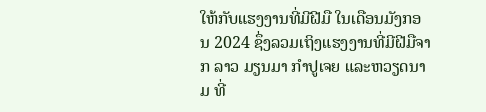ໃຫ້ກັບແຮງງານທີ່ມີຝີມື ໃນເດືອນມັງກອນ 2024 ຊຶ່ງລວມເຖິງແຮງງານທີ່ມີຝີມືຈາກ ລາວ ມຽນມາ ກຳປູເຈຍ ແລະຫວຽດນາມ ທີ່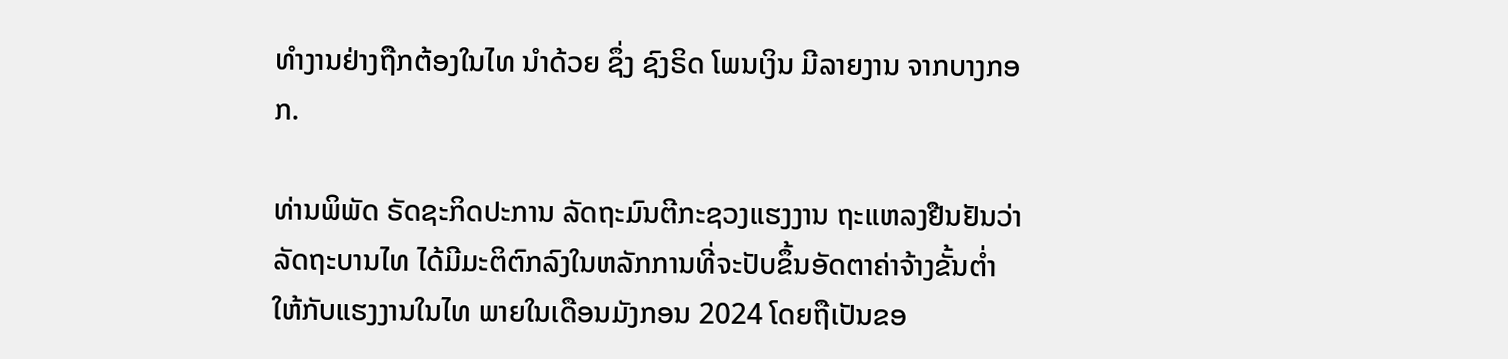ທຳງານຢ່າງຖືກຕ້ອງໃນໄທ ນຳດ້ວຍ ຊຶ່ງ ຊົງຣິດ ໂພນເງິນ ມີລາຍງານ ຈາກບາງກອກ.

ທ່ານພິພັດ ຣັດຊະກິດປະການ ລັດຖະມົນຕີກະຊວງແຮງງານ ຖະແຫລງຢືນຢັນວ່າ ລັດຖະບານໄທ ໄດ້ມີມະຕິຕົກລົງໃນຫລັກການທີ່ຈະປັບຂຶ້ນອັດຕາຄ່າຈ້າງຂັ້ນຕ່ຳ ໃຫ້ກັບແຮງງານໃນໄທ ພາຍໃນເດືອນມັງກອນ 2024 ໂດຍຖືເປັນຂອ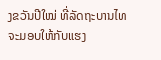ງຂວັນປີໃໝ່ ທີ່ລັດຖະບານໄທ ຈະມອບໃຫ້ກັບແຮງ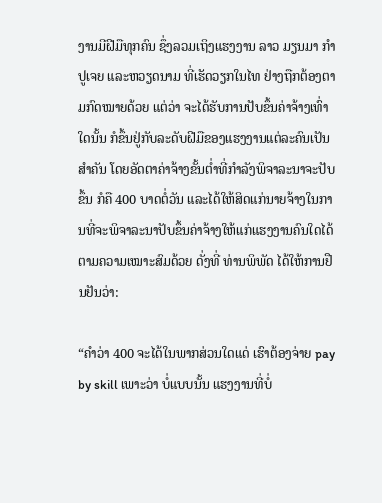ງານມີຝີມືທຸກຄົນ ຊຶ່ງລວມເຖິງແຮງງານ ລາວ ມຽນມາ ກຳປູເຈຍ ແລະຫວຽດນາມ ທີ່ເຮັດວຽກໃນໄທ ຢ່າງຖືກຕ້ອງຕາມກົດໝາຍດ້ວຍ ແຕ່ວ່າ ຈະໄດ້ຮັບການປັບຂຶ້ນຄ່າຈ້າງເທົ່າໃດນັ້ນ ກໍຂຶ້ນຢູ່ກັບລະດັບຝີມືຂອງແຮງງານແຕ່ລະຄົນເປັນສຳຄັນ ໂດຍອັດຕາຄ່າຈ້າງຂັ້ນຕ່ຳທີ່ກຳລັງພິຈາລະນາຈະປັບຂຶ້ນ ກໍຄື 400 ບາດຕໍ່ວັນ ແລະໄດ້ໃຫ້ສິດແກ່ນາຍຈ້າງໃນການທີ່ຈະພິຈາລະນາປັບຂຶ້ນຄ່າຈ້າງໃຫ້ແກ່ແຮງງານຄົນໃດໄດ້ຕາມຄວາມເໝາະສົມດ້ວຍ ດັ່ງທີ່ ທ່ານພິພັດ ໄດ້ໃຫ້ການຢືນຢັນວ່າ:

“ຄຳວ່າ 400 ຈະໄດ້ໃນພາກສ່ວນໃດແດ່ ເຮົາຕ້ອງຈ່າຍ pay by skill ເພາະວ່າ ບໍ່ແບບນັ້ນ ແຮງງານທີ່ບໍ່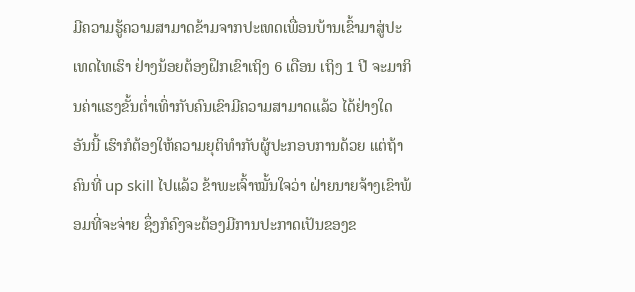ມີຄວາມຮູ້ຄວາມສາມາດຂ້າມຈາກປະເທດເພື່ອນບ້ານເຂົ້າມາສູ່ປະເທດໄທເຮົາ ຢ່າງນ້ອຍຕ້ອງຝຶກເຂົາເຖິງ 6 ເດືອນ ເຖິງ 1 ປີ ຈະມາກິນຄ່າແຮງຂັ້ນຕ່ຳເທົ່າກັບຄົນເຂົາມີຄວາມສາມາດແລ້ວ ໄດ້ຢ່າງໃດ ອັນນີ້ ເຮົາກໍຕ້ອງໃຫ້ຄວາມຍຸຕິທຳກັບຜູ້ປະກອບການດ້ວຍ ແຕ່ຖ້າຄົນທີ່ up skill ໄປແລ້ວ ຂ້າພະເຈົ້າໝັ້ນໃຈວ່າ ຝ່າຍນາຍຈ້າງເຂົາພ້ອມທີ່ຈະຈ່າຍ ຊຶ່ງກໍຄົງຈະຕ້ອງມີການປະກາດເປັນຂອງຂ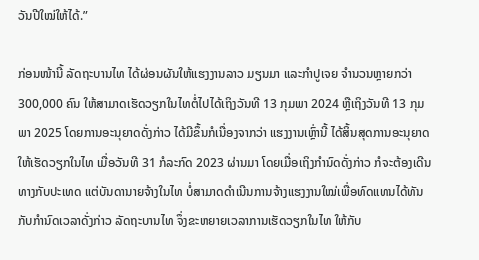ວັນປີໃໝ່ໃຫ້ໄດ້.”

ກ່ອນໜ້ານີ້ ລັດຖະບານໄທ ໄດ້ຜ່ອນຜັນໃຫ້ແຮງງານລາວ ມຽນມາ ແລະກຳປູເຈຍ ຈຳນວນຫຼາຍກວ່າ 300,000 ຄົນ ໃຫ້ສາມາດເຮັດວຽກໃນໄທຕໍ່ໄປໄດ້ເຖິງວັນທີ 13 ກຸມພາ 2024 ຫຼືເຖິງວັນທີ 13 ກຸມພາ 2025 ໂດຍການອະນຸຍາດດັ່ງກ່າວ ໄດ້ມີຂຶ້ນກໍເນື່ອງຈາກວ່າ ແຮງງານເຫຼົ່ານີ້ ໄດ້ສິ້ນສຸດການອະນຸຍາດໃຫ້ເຮັດວຽກໃນໄທ ເມື່ອວັນທີ 31 ກໍລະກົດ 2023 ຜ່ານມາ ໂດຍເມື່ອເຖິງກຳນົດດັ່ງກ່າວ ກໍຈະຕ້ອງເດີນທາງກັບປະເທດ ແຕ່ບັນດານາຍຈ້າງໃນໄທ ບໍ່ສາມາດດຳເນີນການຈ້າງແຮງງານໃໝ່ເພື່ອທົດແທນໄດ້ທັນກັບກຳນົດເວລາດັ່ງກ່າວ ລັດຖະບານໄທ ຈຶ່ງຂະຫຍາຍເວລາການເຮັດວຽກໃນໄທ ໃຫ້ກັບ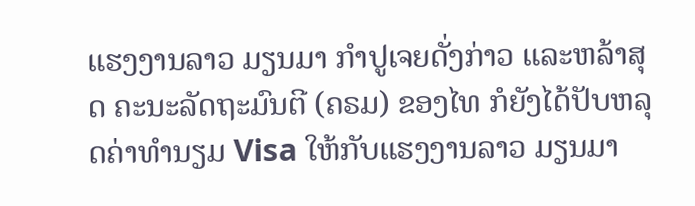ແຮງງານລາວ ມຽນມາ ກຳປູເຈຍດັ່ງກ່າວ ແລະຫລ້າສຸດ ຄະນະລັດຖະມົນຕີ (ຄຣມ) ຂອງໄທ ກໍຍັງໄດ້ປັບຫລຸດຄ່າທຳນຽມ Visa ໃຫ້ກັບແຮງງານລາວ ມຽນມາ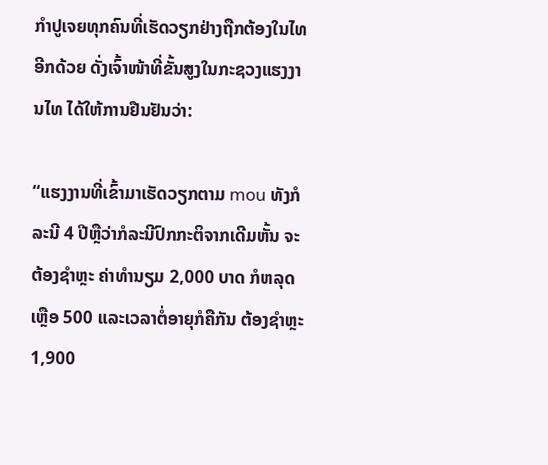ກຳປູເຈຍທຸກຄົນທີ່ເຮັດວຽກຢ່າງຖືກຕ້ອງໃນໄທ ອີກດ້ວຍ ດັ່ງເຈົ້າໜ້າທີ່ຂັ້ນສູງໃນກະຊວງແຮງງານໄທ ໄດ້ໃຫ້ການຢືນຢັນວ່າ:

“ແຮງງານທີ່ເຂົ້າມາເຮັດວຽກຕາມ mou ທັງກໍລະນີ 4 ປີຫຼືວ່າກໍລະນີປົກກະຕິຈາກເດີມຫັ້ນ ຈະຕ້ອງຊຳຫຼະ ຄ່າທຳນຽມ 2,000 ບາດ ກໍຫລຸດເຫຼືອ 500 ແລະເວລາຕໍ່ອາຍຸກໍຄືກັນ ຕ້ອງຊຳຫຼະ 1,900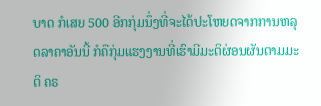ບາດ ກໍເສຍ 500 ອີກກຸ່ມນຶ່ງທີ່ຈະໄດ້ປະໂຫຍດຈາກການຫລຸດລາຄາອັນນີ້ ກໍຄືກຸ່ມແຮງງານທີ່ເຮົາມີມະຕິຜ່ອນຜັນຕາມມະຕິ ຄຣ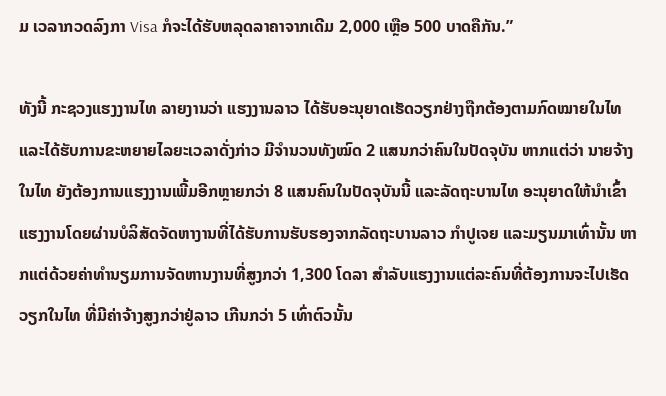ມ ເວລາກວດລົງກາ Visa ກໍຈະໄດ້ຮັບຫລຸດລາຄາຈາກເດີມ 2,000 ເຫຼືອ 500 ບາດຄືກັນ.”

ທັງນີ້ ກະຊວງແຮງງານໄທ ລາຍງານວ່າ ແຮງງານລາວ ໄດ້ຮັບອະນຸຍາດເຮັດວຽກຢ່າງຖືກຕ້ອງຕາມກົດໝາຍໃນໄທ ແລະໄດ້ຮັບການຂະຫຍາຍໄລຍະເວລາດັ່ງກ່າວ ມີຈຳນວນທັງໝົດ 2 ແສນກວ່າຄົນໃນປັດຈຸບັນ ຫາກແຕ່ວ່າ ນາຍຈ້າງໃນໄທ ຍັງຕ້ອງການແຮງງານເພີ້ມອີກຫຼາຍກວ່າ 8 ແສນຄົນໃນປັດຈຸບັນນີ້ ແລະລັດຖະບານໄທ ອະນຸຍາດໃຫ້ນຳເຂົ້າແຮງງານໂດຍຜ່ານບໍລິສັດຈັດຫາງານທີ່ໄດ້ຮັບການຮັບຮອງຈາກລັດຖະບານລາວ ກຳປູເຈຍ ແລະມຽນມາເທົ່ານັ້ນ ຫາກແຕ່ດ້ວຍຄ່າທຳນຽມການຈັດຫານງານທີ່ສູງກວ່າ 1,300 ໂດລາ ສຳລັບແຮງງານແຕ່ລະຄົນທີ່ຕ້ອງການຈະໄປເຮັດວຽກໃນໄທ ທີ່ມີຄ່າຈ້າງສູງກວ່າຢູ່ລາວ ເກີນກວ່າ 5 ເທົ່າຕົວນັ້ນ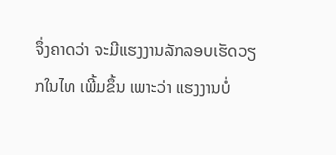ຈຶ່ງຄາດວ່າ ຈະມີແຮງງານລັກລອບເຮັດວຽກໃນໄທ ເພີ້ມຂຶ້ນ ເພາະວ່າ ແຮງງານບໍ່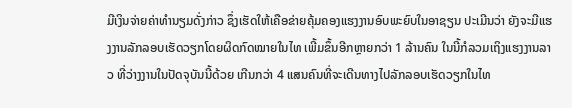ມີເງິນຈ່າຍຄ່າທຳນຽມດັ່ງກ່າວ ຊຶ່ງເຮັດໃຫ້ເຄືອຂ່າຍຄຸ້ມຄອງແຮງງານອົບພະຍົບໃນອາຊຽນ ປະເມີນວ່າ ຍັງຈະມີແຮງງານລັກລອບເຮັດວຽກໂດຍຜິດກົດໝາຍໃນໄທ ເພີ້ມຂຶ້ນອີກຫຼາຍກວ່າ 1 ລ້ານຄົນ ໃນນີ້ກໍລວມເຖິງແຮງງານລາວ ທີ່ວ່າງງານໃນປັດຈຸບັນນີ້ດ້ວຍ ເກີນກວ່າ 4 ແສນຄົນທີ່ຈະເດີນທາງໄປລັກລອບເຮັດວຽກໃນໄທ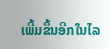ເພີ້ມຂຶ້ນອີກໃນໄລ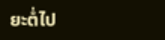ຍະຕໍ່ໄປ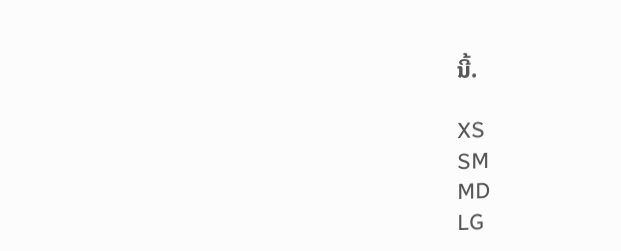ນີ້.

XS
SM
MD
LG